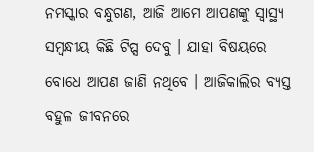ନମସ୍କାର ବନ୍ଧୁଗଣ, ଆଜି ଆମେ ଆପଣଙ୍କୁ ସ୍ୱାସ୍ଥ୍ୟ ସମ୍ବନ୍ଧୀୟ କିଛି ଟିପ୍ସ ଦେବୁ । ଯାହା ବିଷୟରେ ବୋଧେ ଆପଣ ଜାଣି ନଥିବେ । ଆଜିକାଲିର ବ୍ୟସ୍ତ ବହୁଳ ଜୀବନରେ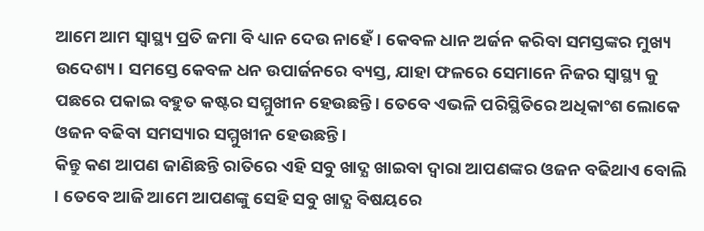ଆମେ ଆମ ସ୍ୱାସ୍ଥ୍ୟ ପ୍ରତି ଜମା ବି ଧ୍ୟାନ ଦେଉ ନାହେଁ । କେବଳ ଧାନ ଅର୍ଜନ କରିବା ସମସ୍ତଙ୍କର ମୁଖ୍ୟ ଉଦେଶ୍ୟ । ସମସ୍ତେ କେବଳ ଧନ ଉପାର୍ଜନରେ ବ୍ୟସ୍ତ, ଯାହା ଫଳରେ ସେମାନେ ନିଜର ସ୍ୱାସ୍ଥ୍ୟ କୁ ପଛରେ ପକାଇ ବହୁତ କଷ୍ଟର ସମ୍ମୁଖୀନ ହେଉଛନ୍ତି । ତେବେ ଏଭଳି ପରିସ୍ଥିତିରେ ଅଧିକାଂଶ ଲୋକେ ଓଜନ ବଢିବା ସମସ୍ୟାର ସମ୍ମୁଖୀନ ହେଉଛନ୍ତି ।
କିନ୍ତୁ କଣ ଆପଣ ଜାଣିଛନ୍ତି ରାତିରେ ଏହି ସବୁ ଖାଦ୍ଯ ଖାଇବା ଦ୍ଵାରା ଆପଣଙ୍କର ଓଜନ ବଢିଥାଏ ବୋଲି । ତେବେ ଆଜି ଆମେ ଆପଣଙ୍କୁ ସେହି ସବୁ ଖାଦ୍ଯ ବିଷୟରେ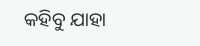କହିବୁ ଯାହା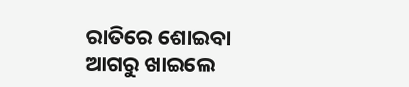ରାତିରେ ଶୋଇବା ଆଗରୁ ଖାଇଲେ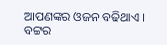ଆପଣଙ୍କର ଓଜନ ବଢିଥାଏ ।
ବଟ୍ଟର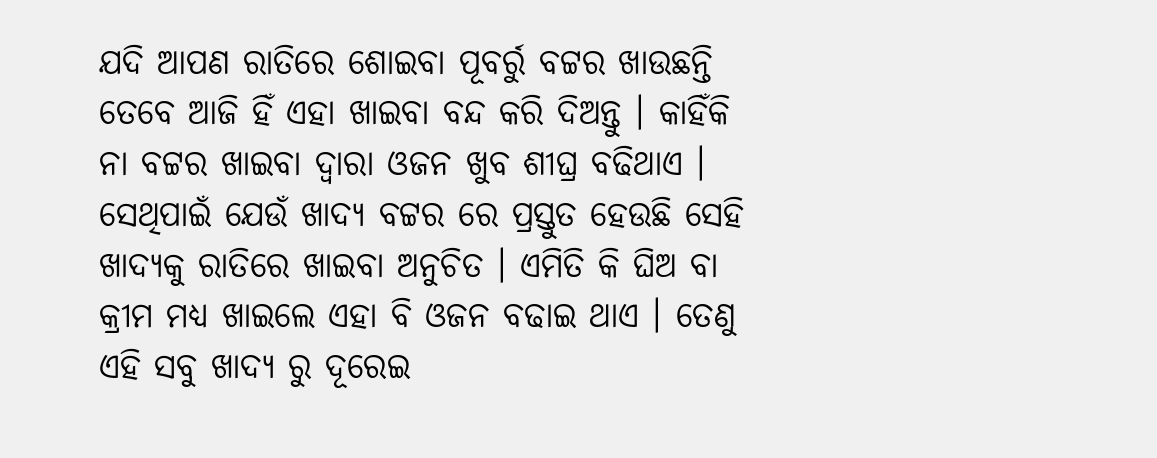ଯଦି ଆପଣ ରାତିରେ ଶୋଇବା ପୂବର୍ରୁ ବଟ୍ଟର ଖାଉଛନ୍ତି ତେବେ ଆଜି ହିଁ ଏହା ଖାଇବା ବନ୍ଦ କରି ଦିଅନ୍ତୁ । କାହିଁକି ନା ବଟ୍ଟର ଖାଇବା ଦ୍ଵାରା ଓଜନ ଖୁବ ଶୀଘ୍ର ବଢିଥାଏ । ସେଥିପାଇଁ ଯେଉଁ ଖାଦ୍ଯ ବଟ୍ଟର ରେ ପ୍ରସ୍ତୁତ ହେଉଛି ସେହି ଖାଦ୍ୟକୁ ରାତିରେ ଖାଇବା ଅନୁଚିତ । ଏମିତି କି ଘିଅ ବା କ୍ରୀମ ମଧ୍ୟ ଖାଇଲେ ଏହା ବି ଓଜନ ବଢାଇ ଥାଏ । ତେଣୁ ଏହି ସବୁ ଖାଦ୍ଯ ରୁ ଦୂରେଇ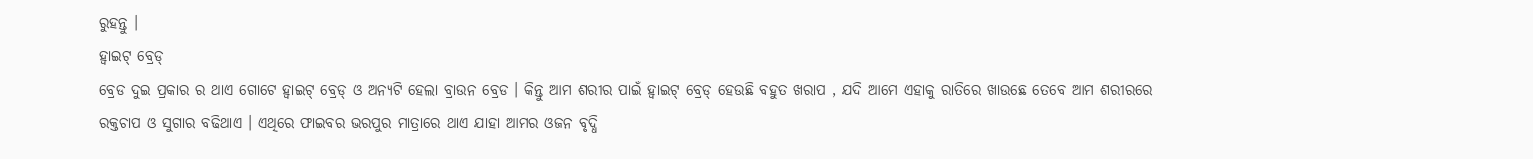ରୁହନ୍ତୁ ।
ହ୍ବାଇଟ୍ ବ୍ରେଡ୍
ବ୍ରେଡ ଦୁଇ ପ୍ରକାର ର ଥାଏ ଗୋଟେ ହ୍ବାଇଟ୍ ବ୍ରେଡ୍ ଓ ଅନ୍ଯଟି ହେଲା ବ୍ରାଉନ ବ୍ରେଡ । କିନ୍ତୁ ଆମ ଶରୀର ପାଇଁ ହ୍ବାଇଟ୍ ବ୍ରେଡ୍ ହେଉଛି ବହୁତ ଖରାପ , ଯଦି ଆମେ ଏହାକୁ ରାତିରେ ଖାଉଛେ ତେବେ ଆମ ଶରୀରରେ ରକ୍ତଚାପ ଓ ସୁଗାର ବଢିଥାଏ । ଏଥିରେ ଫାଇବର ଭରପୁର ମାତ୍ରାରେ ଥାଏ ଯାହା ଆମର ଓଜନ ବୃଦ୍ଧି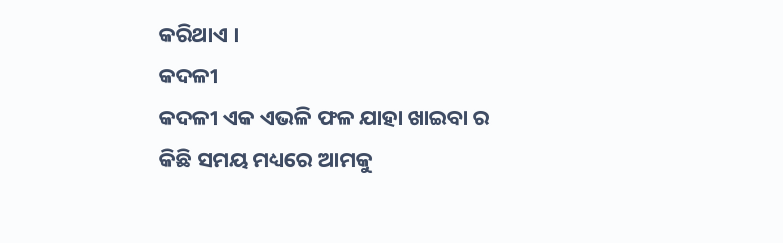କରିଥାଏ ।
କଦଳୀ
କଦଳୀ ଏକ ଏଭଳି ଫଳ ଯାହା ଖାଇବା ର କିଛି ସମୟ ମଧ୍ୟରେ ଆମକୁ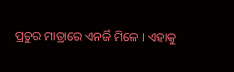ପ୍ରଚୁର ମାତ୍ରାରେ ଏନର୍ଜି ମିଳେ । ଏହାକୁ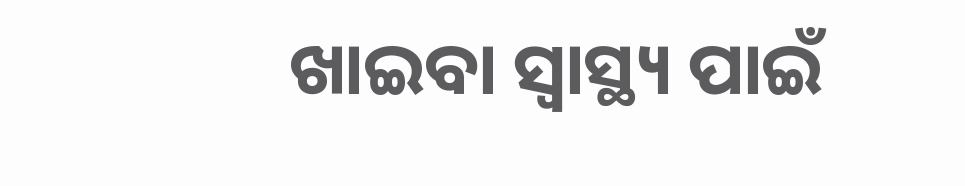ଖାଇବା ସ୍ବାସ୍ଥ୍ୟ ପାଇଁ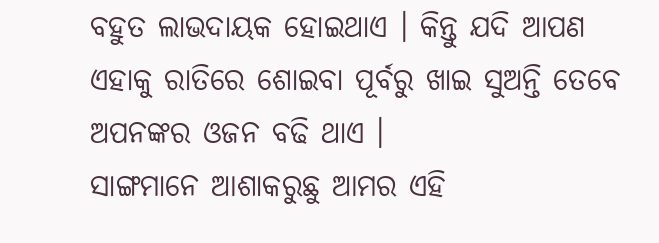ବହୁତ ଲାଭଦାୟକ ହୋଇଥାଏ । କିନ୍ତୁ ଯଦି ଆପଣ ଏହାକୁ ରାତିରେ ଶୋଇବା ପୂର୍ବରୁ ଖାଇ ସୁଅନ୍ତି ତେବେ ଅପନଙ୍କର ଓଜନ ବଢି ଥାଏ ।
ସାଙ୍ଗମାନେ ଆଶାକରୁଛୁ ଆମର ଏହି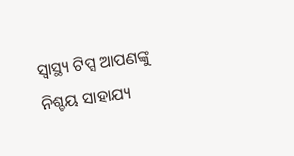ସ୍ୱାସ୍ଥ୍ୟ ଟିପ୍ସ ଆପଣଙ୍କୁ ନିଶ୍ଚୟ ସାହାଯ୍ୟ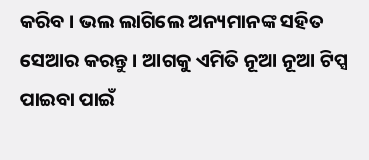କରିବ । ଭଲ ଲାଗିଲେ ଅନ୍ୟମାନଙ୍କ ସହିତ ସେଆର କରନ୍ତୁ । ଆଗକୁ ଏମିତି ନୂଆ ନୂଆ ଟିପ୍ସ ପାଇବା ପାଇଁ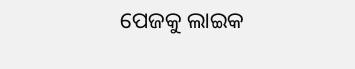ପେଜକୁ ଲାଇକ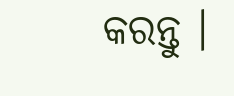କରନ୍ତୁ ।